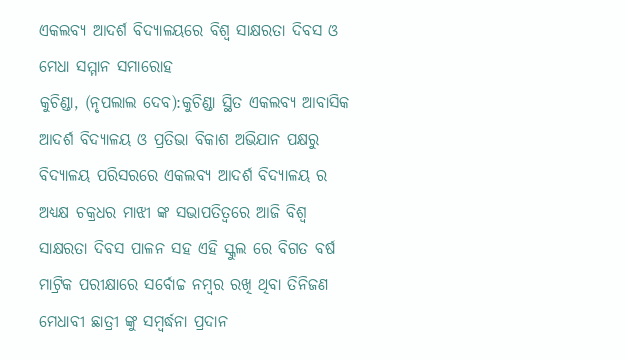ଏକଲବ୍ୟ ଆଦର୍ଶ ବିଦ୍ୟାଳୟରେ ବିଶ୍ଵ ସାକ୍ଷରତା ଦିବସ ଓ ମେଧା ସମ୍ମାନ ସମାରୋହ
କୁଚିଣ୍ଡା, (ନୃପଲାଲ ଦେବ):କୁଚିଣ୍ଡା ସ୍ଥିତ ଏକଲବ୍ୟ ଆବାସିକ ଆଦର୍ଶ ବିଦ୍ୟାଳୟ ଓ ପ୍ରତିଭା ବିକାଶ ଅଭିଯାନ ପକ୍ଷରୁ ବିଦ୍ୟାଳୟ ପରିସରରେ ଏକଲବ୍ୟ ଆଦର୍ଶ ବିଦ୍ୟାଳୟ ର ଅଧ୍ୟକ୍ଷ ଚକ୍ରଧର ମାଝୀ ଙ୍କ ସଭାପତିତ୍ବରେ ଆଜି ବିଶ୍ୱ ସାକ୍ଷରତା ଦିବସ ପାଳନ ସହ ଏହି ସ୍କୁଲ ରେ ବିଗତ ବର୍ଷ ମାଟ୍ରିକ ପରୀକ୍ଷାରେ ସର୍ବୋଚ୍ଚ ନମ୍ବର ରଖି ଥିବା ତିନିଜଣ ମେଧାବୀ ଛାତ୍ରୀ ଙ୍କୁ ସମ୍ବର୍ଦ୍ଧନା ପ୍ରଦାନ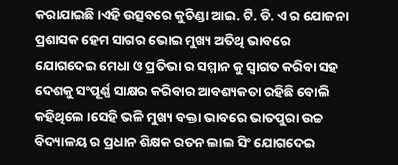କରାଯାଇଛି ।ଏହି ଉତ୍ସବରେ କୁଚିଣ୍ଡା ଆଇ. ଟି. ଡି. ଏ ର ଯୋଜନା ପ୍ରଶାସକ ହେମ ସାଗର ଭୋଇ ମୁଖ୍ୟ ଅତିଥି ଭାବରେ ଯୋଗଦେଇ ମେଧା ଓ ପ୍ରତିଭା ର ସମ୍ମାନ କୁ ସ୍ବାଗତ କରିବା ସହ ଦେଶକୁ ସଂପୂର୍ଣ୍ଣ ସାକ୍ଷର କରିବାର ଆବଶ୍ୟକତା ରହିଛି ବୋଲି କହିଥିଲେ ।ସେହି ଭଳି ମୁଖ୍ୟ ବକ୍ତା ଭାବରେ ଭାତପୁରା ଉଚ୍ଚ ବିଦ୍ୟାଳୟ ର ପ୍ରଧାନ ଶିକ୍ଷକ ରତନ ଲାଲ ସିଂ ଯୋଗଦେଇ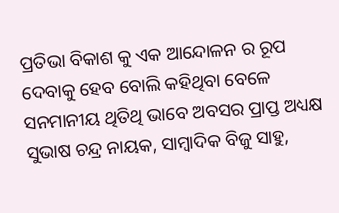ପ୍ରତିଭା ବିକାଶ କୁ ଏକ ଆନ୍ଦୋଳନ ର ରୂପ ଦେବାକୁ ହେବ ବୋଲି କହିଥିବା ବେଳେ ସନମାନୀୟ ଥିତିଥି ଭାବେ ଅବସର ପ୍ରାପ୍ତ ଅଧ୍ୟକ୍ଷ ସୁଭାଷ ଚନ୍ଦ୍ର ନାୟକ, ସାମ୍ବାଦିକ ବିଜୁ ସାହୁ,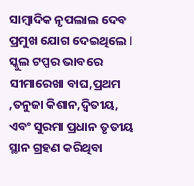ସାମ୍ବାଦିକ ନୃପଲାଲ ଦେବ ପ୍ରମୁଖ ଯୋଗ ଦେଇଥିଲେ l ସ୍କୁଲ ଟପ୍ପର ଭାବରେ ସୀମାରେଖା ବାଘ,ପ୍ରଥମ ,ତନୁଜା କିଶାନ,ଦ୍ବିତୀୟ, ଏବଂ ସୁରମା ପ୍ରଧାନ ତୃତୀୟ ସ୍ଥାନ ଗ୍ରହଣ କରିଥିବା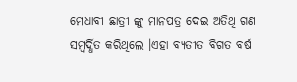ମେଧାବୀ ଛାତ୍ରୀ ଙ୍କୁ ମାନପତ୍ର ଦେଇ ଅତିଥି ଗଣ ସମ୍ବର୍ଦ୍ଧିତ କରିଥିଲେ ।ଏହା ବ୍ୟତୀତ ବିଗତ ବର୍ଷ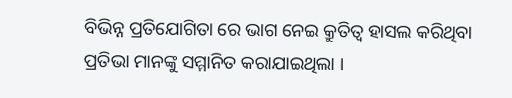ବିଭିନ୍ନ ପ୍ରତିଯୋଗିତା ରେ ଭାଗ ନେଇ କ୍ରୁତିତ୍ଵ ହାସଲ କରିଥିବା ପ୍ରତିଭା ମାନଙ୍କୁ ସମ୍ମାନିତ କରାଯାଇଥିଲା ।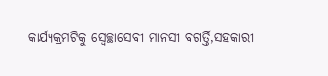କାର୍ଯ୍ୟକ୍ରମଟିକୁ ସ୍ବେଚ୍ଛାସେବୀ ମାନସୀ ବଗର୍ତ୍ତି,ସହକାରୀ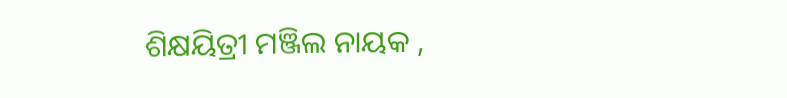ଶିକ୍ଷୟିତ୍ରୀ ମଞ୍ଜିଲ ନାୟକ ,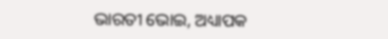ଭାରତୀ ଭୋଇ, ଅଧ୍ୟାପକ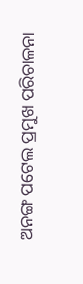ଅନଙ୍ଗ ପଟେଲ ପ୍ରମୁଖ ପରିଚାଳନା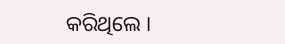କରିଥିଲେ ।